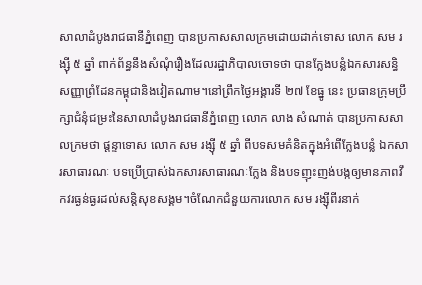សាលាដំបូងរាជធានីភ្នំពេញ បានប្រកាសសាលក្រមដោយដាក់ទោស លោក សម រង្ស៊ី ៥ ឆ្នាំ ពាក់ព័ន្ធនឹងសំណុំរឿងដែលរដ្ឋាភិបាលចោទថា បានក្លែងបន្លំឯកសារសន្ធិសញ្ញាព្រំដែនកម្ពុជានិងវៀតណាម។នៅព្រឹកថ្ងៃអង្គារទី ២៧ ខែធ្នូ នេះ ប្រធានក្រុមប្រឹក្សាជំនុំជម្រះនៃសាលាដំបូងរាជធានីភ្នំពេញ លោក លាង សំណាត់ បានប្រកាសសាលក្រមថា ផ្ដន្ទាទោស លោក សម រង្ស៊ី ៥ ឆ្នាំ ពីបទសមគំនិតក្នុងអំពើក្លែងបន្លំ ឯកសារសាធារណៈ បទប្រើប្រាស់ឯកសារសាធារណៈក្លែង និងបទញុះញង់បង្កឲ្យមានភាពវឹកវរធ្ងន់ធ្ងរដល់សន្តិសុខសង្គម។ចំណែកជំនួយការលោក សម រង្ស៊ីពីរនាក់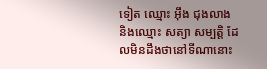ទៀត ឈ្មោះ អ៊ឹង ជុងលាង និងឈ្មោះ សត្យា សម្បត្តិ ដែលមិនដឹងថានៅទីណានោះ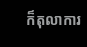ក៏តុលាការ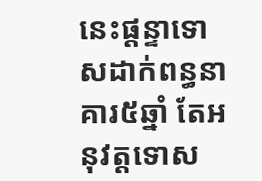នេះផ្ដន្ទាទោសដាក់ពន្ធនាគារ៥ឆ្នាំ តែអនុវត្តទោស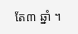តែ៣ ឆ្នាំ ។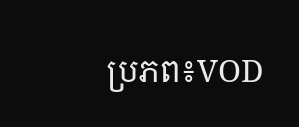ប្រភព៖VOD